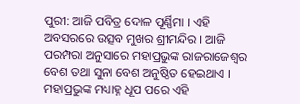ପୁରୀ: ଆଜି ପବିତ୍ର ଦୋଳ ପୂର୍ଣ୍ଣିମା । ଏହି ଅବସରରେ ଉତ୍ସବ ମୁଖର ଶ୍ରୀମନ୍ଦିର । ଆଜି ପରମ୍ପରା ଅନୁସାରେ ମହାପ୍ରଭୁଙ୍କ ରାଜରାଜେଶ୍ୱର ବେଶ ତଥା ସୁନା ବେଶ ଅନୁଷ୍ଠିତ ହେଇଥାଏ । ମହାପ୍ରଭୁଙ୍କ ମଧ୍ୟାହ୍ନ ଧୂପ ପରେ ଏହି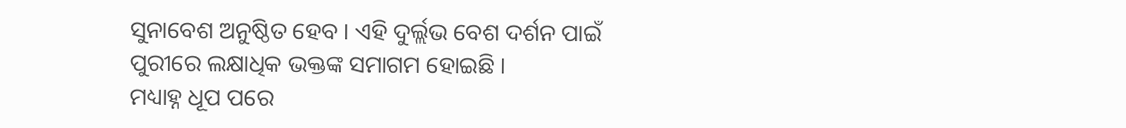ସୁନାବେଶ ଅନୁଷ୍ଠିତ ହେବ । ଏହି ଦୁର୍ଲ୍ଲଭ ବେଶ ଦର୍ଶନ ପାଇଁ ପୁରୀରେ ଲକ୍ଷାଧିକ ଭକ୍ତଙ୍କ ସମାଗମ ହୋଇଛି ।
ମଧ୍ୟାହ୍ନ ଧୂପ ପରେ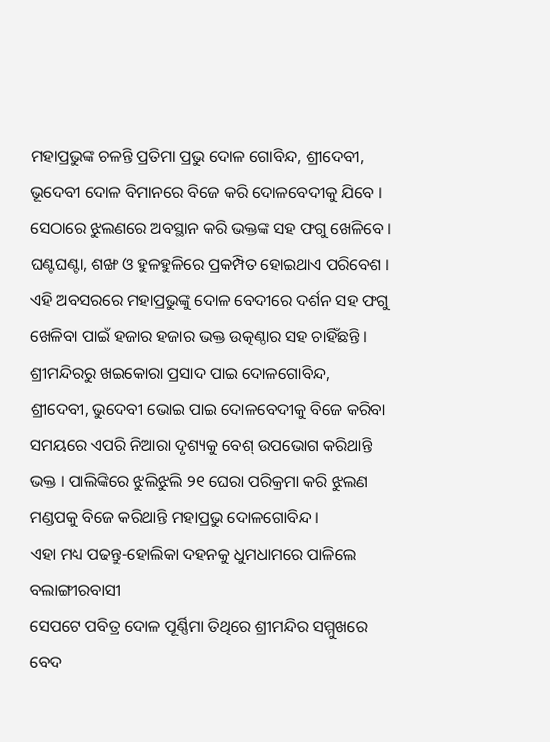ମହାପ୍ରଭୁଙ୍କ ଚଳନ୍ତି ପ୍ରତିମା ପ୍ରଭୁ ଦୋଳ ଗୋବିନ୍ଦ, ଶ୍ରୀଦେବୀ, ଭୂଦେବୀ ଦୋଳ ବିମାନରେ ବିଜେ କରି ଦୋଳବେଦୀକୁ ଯିବେ । ସେଠାରେ ଝୁଲଣରେ ଅବସ୍ଥାନ କରି ଭକ୍ତଙ୍କ ସହ ଫଗୁ ଖେଳିବେ । ଘଣ୍ଟଘଣ୍ଟା, ଶଙ୍ଖ ଓ ହୁଳହୁଳିରେ ପ୍ରକମ୍ପିତ ହୋଇଥାଏ ପରିବେଶ । ଏହି ଅବସରରେ ମହାପ୍ରଭୁଙ୍କୁ ଦୋଳ ବେଦୀରେ ଦର୍ଶନ ସହ ଫଗୁ ଖେଳିବା ପାଇଁ ହଜାର ହଜାର ଭକ୍ତ ଉତ୍କଣ୍ଠାର ସହ ଚାହିଁଛନ୍ତି । ଶ୍ରୀମନ୍ଦିରରୁ ଖଇକୋରା ପ୍ରସାଦ ପାଇ ଦୋଳଗୋବିନ୍ଦ, ଶ୍ରୀଦେବୀ, ଭୁଦେବୀ ଭୋଇ ପାଇ ଦୋଳବେଦୀକୁ ବିଜେ କରିବା ସମୟରେ ଏପରି ନିଆରା ଦୃଶ୍ୟକୁ ବେଶ୍ ଉପଭୋଗ କରିଥାନ୍ତି ଭକ୍ତ । ପାଲିଙ୍କିରେ ଝୁଲିଝୁଲି ୨୧ ଘେରା ପରିକ୍ରମା କରି ଝୁଲଣ ମଣ୍ଡପକୁ ବିଜେ କରିଥାନ୍ତି ମହାପ୍ରଭୁ ଦୋଳଗୋବିନ୍ଦ ।
ଏହା ମଧ୍ୟ ପଢନ୍ତୁ-ହୋଲିକା ଦହନକୁ ଧୁମଧାମରେ ପାଳିଲେ ବଲାଙ୍ଗୀରବାସୀ
ସେପଟେ ପବିତ୍ର ଦୋଳ ପୂର୍ଣ୍ଣିମା ତିଥିରେ ଶ୍ରୀମନ୍ଦିର ସମ୍ମୁଖରେ ବେଦ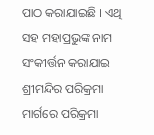ପାଠ କରାଯାଇଛି । ଏଥି ସହ ମହାପ୍ରଭୁଙ୍କ ନାମ ସଂକୀର୍ତ୍ତନ କରାଯାଇ ଶ୍ରୀମନ୍ଦିର ପରିକ୍ରମା ମାର୍ଗରେ ପରିକ୍ରମା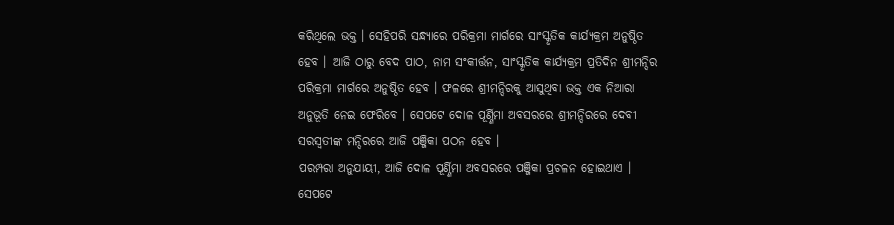କରିଥିଲେ ଭକ୍ତ । ସେହିପରି ସନ୍ଧ୍ୟାରେ ପରିକ୍ରମା ମାର୍ଗରେ ସାଂସ୍କୃତିକ କାର୍ଯ୍ୟକ୍ରମ ଅନୁଷ୍ଠିତ ହେବ । ଆଜି ଠାରୁ ବେଦ ପାଠ, ନାମ ସଂକୀର୍ତ୍ତନ, ସାଂସ୍କୃତିକ କାର୍ଯ୍ୟକ୍ରମ ପ୍ରତିଦିନ ଶ୍ରୀମନ୍ଦିର ପରିକ୍ରମା ମାର୍ଗରେ ଅନୁଷ୍ଠିତ ହେବ । ଫଳରେ ଶ୍ରୀମନ୍ଦିରକୁ ଆସୁଥିବା ଭକ୍ତ ଏକ ନିଆରା ଅନୁଭୂତି ନେଇ ଫେରିବେ । ସେପଟେ ଦୋଳ ପୂର୍ଣ୍ଣିମା ଅବସରରେ ଶ୍ରୀମନ୍ଦିରରେ ଦେବୀ ସରସ୍ଵତୀଙ୍କ ମନ୍ଦିରରେ ଆଜି ପଞ୍ଜିକା ପଠନ ହେବ ।
ପରମ୍ପରା ଅନୁଯାୟୀ, ଆଜି ଦୋଳ ପୂର୍ଣ୍ଣିମା ଅବସରରେ ପଞ୍ଜିକା ପ୍ରଚଳନ ହୋଇଥାଏ । ସେପଟେ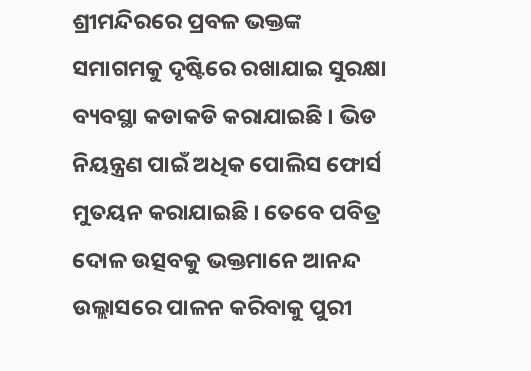ଶ୍ରୀମନ୍ଦିରରେ ପ୍ରବଳ ଭକ୍ତଙ୍କ ସମାଗମକୁ ଦୃଷ୍ଟିରେ ରଖାଯାଇ ସୁରକ୍ଷା ବ୍ୟବସ୍ଥା କଡାକଡି କରାଯାଇଛି । ଭିଡ ନିୟନ୍ତ୍ରଣ ପାଇଁ ଅଧିକ ପୋଲିସ ଫୋର୍ସ ମୁତୟନ କରାଯାଇଛି । ତେବେ ପବିତ୍ର ଦୋଳ ଉତ୍ସବକୁ ଭକ୍ତମାନେ ଆନନ୍ଦ ଉଲ୍ଲାସରେ ପାଳନ କରିବାକୁ ପୁରୀ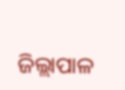ଜିଲ୍ଲାପାଳ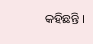କହିଛନ୍ତି ।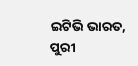ଇଟିଭି ଭାରତ, ପୁରୀ